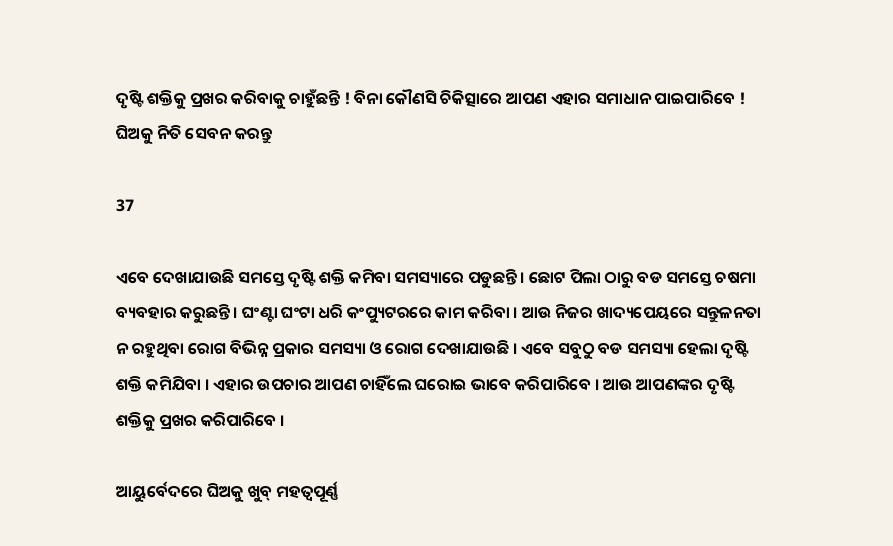ଦୃଷ୍ଟି ଶକ୍ତିକୁ ପ୍ରଖର କରିବାକୁ ଚାହୁଁଛନ୍ତି ! ବିନା କୌଣସି ଚିକିତ୍ସାରେ ଆପଣ ଏହାର ସମାଧାନ ପାଇପାରିବେ ! ଘିଅକୁ ନିତି ସେବନ କରନ୍ତୁ

37

ଏବେ ଦେଖାଯାଉଛି ସମସ୍ତେ ଦୃଷ୍ଟି ଶକ୍ତି କମିବା ସମସ୍ୟାରେ ପଡୁଛନ୍ତି । ଛୋଟ ପିଲା ଠାରୁ ବଡ ସମସ୍ତେ ଚଷମା ବ୍ୟବହାର କରୁଛନ୍ତି । ଘଂଣ୍ଟା ଘଂଟା ଧରି କଂପ୍ୟୁଟରରେ କାମ କରିବା । ଆଉ ନିଜର ଖାଦ୍ୟପେୟରେ ସନ୍ତୁଳନତା ନ ରହୁଥିବା ରୋଗ ବିଭିନ୍ନ ପ୍ରକାର ସମସ୍ୟା ଓ ରୋଗ ଦେଖାଯାଉଛି । ଏବେ ସବୁଠୁ ବଡ ସମସ୍ୟା ହେଲା ଦୃଷ୍ଟି ଶକ୍ତି କମିଯିବା । ଏହାର ଉପଚାର ଆପଣ ଚାହିଁଲେ ଘରୋଇ ଭାବେ କରିପାରିବେ । ଆଉ ଆପଣଙ୍କର ଦୃଷ୍ଟି ଶକ୍ତିକୁ ପ୍ରଖର କରିପାରିବେ ।

ଆୟୁର୍ବେଦରେ ଘିଅକୁ ଖୁବ୍ ମହତ୍ୱପୂର୍ଣ୍ଣ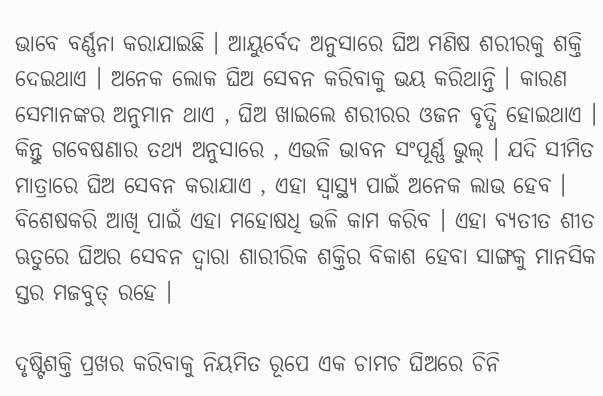ଭାବେ ବର୍ଣ୍ଣନା କରାଯାଇଛି । ଆୟୁର୍ବେଦ ଅନୁସାରେ ଘିଅ ମଣିଷ ଶରୀରକୁ ଶକ୍ତି ଦେଇଥାଏ । ଅନେକ ଲୋକ ଘିଅ ସେବନ କରିବାକୁ ଭୟ କରିଥାନ୍ତି । କାରଣ ସେମାନଙ୍କର ଅନୁମାନ ଥାଏ , ଘିଅ ଖାଇଲେ ଶରୀରର ଓଜନ ବୃଦ୍ଧି ହୋଇଥାଏ । କିନ୍ତୁ ଗବେଷଣାର ତଥ୍ୟ ଅନୁସାରେ , ଏଭଳି ଭାବନ ସଂପୂର୍ଣ୍ଣ ଭୁଲ୍ । ଯଦି ସୀମିତ ମାତ୍ରାରେ ଘିଅ ସେବନ କରାଯାଏ , ଏହା ସ୍ୱାସ୍ଥ୍ୟ ପାଇଁ ଅନେକ ଲାଭ ହେବ । ବିଶେଷକରି ଆଖି ପାଇଁ ଏହା ମହୋଷଧି ଭଳି କାମ କରିବ । ଏହା ବ୍ୟତୀତ ଶୀତ ଋତୁରେ ଘିଅର ସେବନ ଦ୍ୱାରା ଶାରୀରିକ ଶକ୍ତିର ବିକାଶ ହେବା ସାଙ୍ଗକୁ ମାନସିକ ସ୍ତର ମଜବୁତ୍ ରହେ ।

ଦୃଷ୍ଟିଶକ୍ତି ପ୍ରଖର କରିବାକୁ ନିୟମିତ ରୂପେ ଏକ ଚାମଚ ଘିଅରେ ଚିନି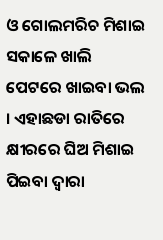ଓ ଗୋଲମରିଚ ମିଶାଇ ସକାଳେ ଖାଲି ପେଟରେ ଖାଇବା ଭଲ । ଏହାଛଡା ରାତିରେ କ୍ଷୀରରେ ଘିଅ ମିଶାଇ ପିଇବା ଦ୍ୱାରା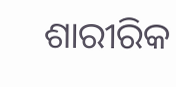ଶାରୀରିକ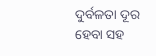ଦୁର୍ବଳତା ଦୂର ହେବା ସହ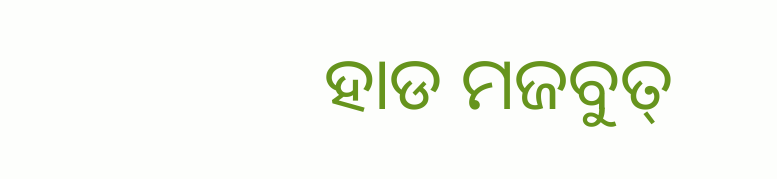ହାଡ ମଜବୁତ୍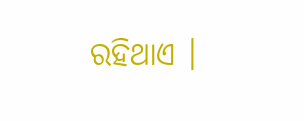ରହିଥାଏ ।